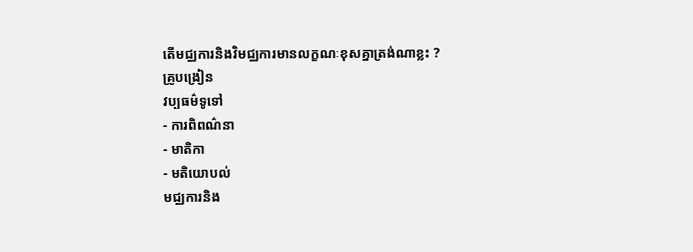តើមជ្ឈការនិងវិមជ្ឈការមានលក្ខណៈខុសគ្នាត្រង់ណាខ្លះ ?
គ្រូបង្រៀន
វប្បធម៌ទូទៅ
- ការពិពណ៌នា
- មាតិកា
- មតិយោបល់
មជ្ឈការនិង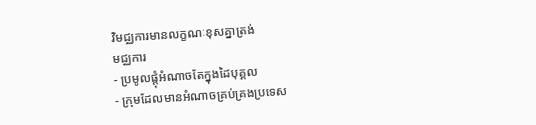វិមជ្ឈការមានលក្ខណៈខុសគ្នាត្រង់
មជ្ឈការ
- ប្រមូលផ្តុំអំណាចតែក្នុងដៃបុគ្គល
- ក្រុមដែលមានអំណាចគ្រប់គ្រងប្រទេស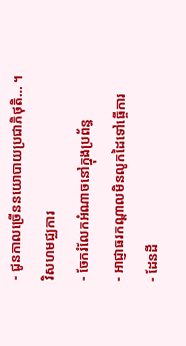- ជូនកាលច្រើននយោបាយប្រជាភិថុតិ… ។
វិសហមជ្ឈការ
- ចែករំលែកអំណាចនៅក្នុងប្រព័ន្ធ
- អាជ្ញាធរកណ្តាលមិនលូកដៃទៅធ្ចើការ
- ដែនដី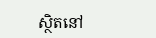ស្ថិតនៅ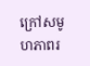ក្រៅសមូហភាពរ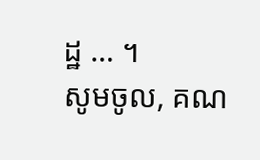ដ្ឋ … ។
សូមចូល, គណ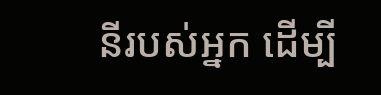នីរបស់អ្នក ដើម្បី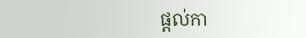ផ្តល់កា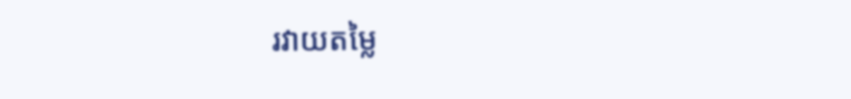រវាយតម្លៃ